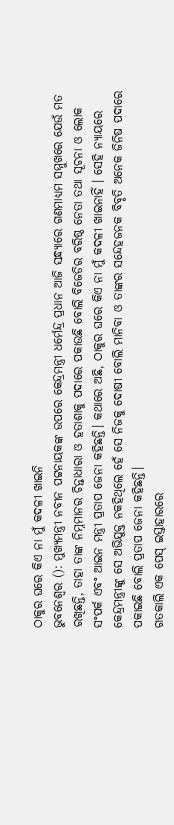ଠାକୁର ଘରେ କିଏ ନା ମୁଁ କଦଳୀ ଖାଇନି
ଭୁବନେଶ୍ବର (): ମୁଖ୍ୟମନ୍ତ୍ରୀ ନବୀନ ପଟ୍ଟନାୟକଙ୍କ ଉପରେ କେନ୍ଦ୍ରମନ୍ତ୍ରୀ ଧର୍ମେନ୍ଦ୍ର ପ୍ରଧାନ ଆଜି ସନ୍ଧ୍ୟାରେ ଗଣମାଧ୍ୟମ ସମ୍ମୁଖରେ ଯେଉଁ ମତ ରଖିଛନ୍ତି, ତାହା ତାଙ୍କ ନିମ୍ନମାନର ଚିନ୍ତାଧାରା ଓ ହତାଶାକୁ ପଦାରେ ପକାଉଛି ବୋଲି ବିଜେଡିର ବରିଷ୍ଠ ନେତା ତଥା ସୂଚନା ଓ ଲୋକ ସଂପର୍କ ଏବଂ ଆଇନ ମନ୍ତ୍ରୀ ପ୍ରତାପ ଜେନା କହିଛନ୍ତି। କଥାରେ ଅଛି, ଠାକୁର ଘରେ କିଏ ନା ମୁଁ କଦଳୀ ଖାଇନାହିଁ । ସେହି ନ୍ୟାୟରେ କେନ୍ଦ୍ରମନ୍ତ୍ରୀଙ୍କୁ ସେ ଅଭିଯୁକ୍ତ ନକହିଥିଲେ ହେଁ ସେ ନିଜକୁ ଦୋଷୀ ବୋଲି ମାନିବା ଓ ତାଙ୍କର ସନ୍ଦେହଜନକ ବିବୃତି ଅନେକ ଜିନିଷ ପଦାରେ ପକାଇଛି ବୋଲି ପ୍ରତାପ ଜେନା କହିଛନ୍ତି।
ଗତକାଲି ଏକ ପେସ୍ ଇସ୍ତାହାରରେ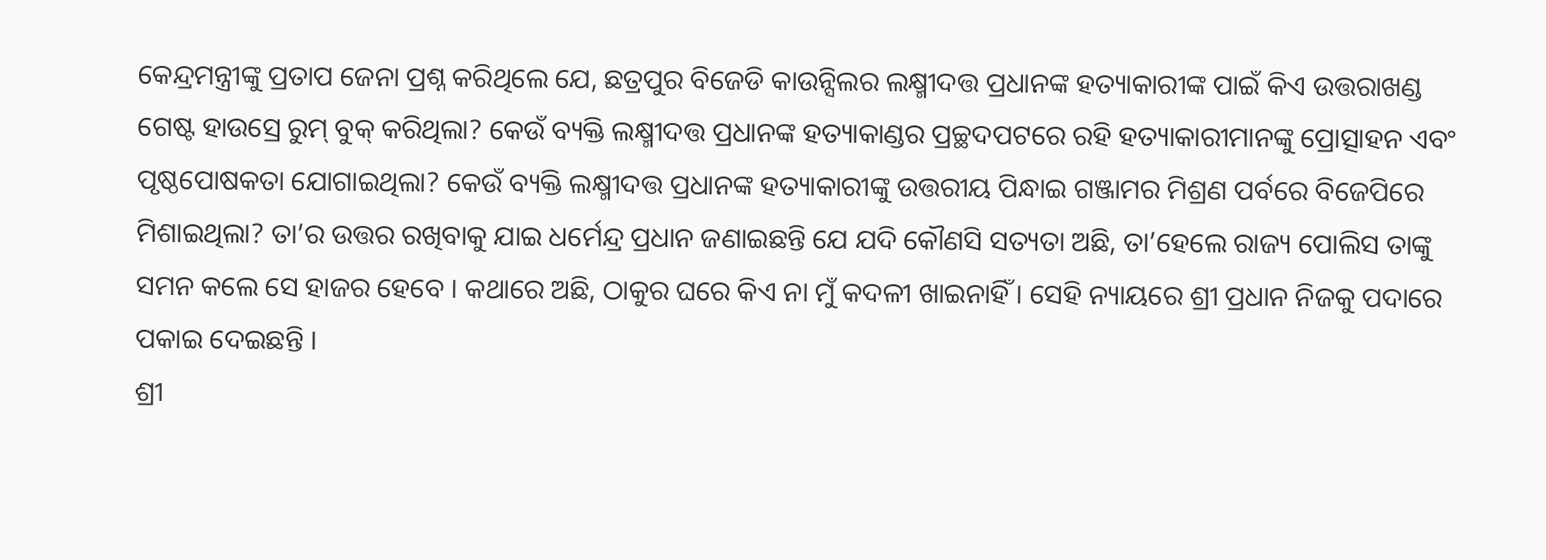କେନ୍ଦ୍ରମନ୍ତ୍ରୀଙ୍କୁ ପ୍ରତାପ ଜେନା ପ୍ରଶ୍ନ କରିଥିଲେ ଯେ, ଛତ୍ରପୁର ବିଜେଡି କାଉନ୍ସିଲର ଲକ୍ଷ୍ମୀଦତ୍ତ ପ୍ରଧାନଙ୍କ ହତ୍ୟାକାରୀଙ୍କ ପାଇଁ କିଏ ଉତ୍ତରାଖଣ୍ଡ ଗେଷ୍ଟ ହାଉସ୍ରେ ରୁମ୍ ବୁକ୍ କରିଥିଲା? କେଉଁ ବ୍ୟକ୍ତି ଲକ୍ଷ୍ମୀଦତ୍ତ ପ୍ରଧାନଙ୍କ ହତ୍ୟାକାଣ୍ଡର ପ୍ରଚ୍ଛଦପଟରେ ରହି ହତ୍ୟାକାରୀମାନଙ୍କୁ ପ୍ରୋତ୍ସାହନ ଏବଂ ପୃଷ୍ଠପୋଷକତା ଯୋଗାଇଥିଲା? କେଉଁ ବ୍ୟକ୍ତି ଲକ୍ଷ୍ମୀଦତ୍ତ ପ୍ରଧାନଙ୍କ ହତ୍ୟାକାରୀଙ୍କୁ ଉତ୍ତରୀୟ ପିନ୍ଧାଇ ଗଞ୍ଜାମର ମିଶ୍ରଣ ପର୍ବରେ ବିଜେପିରେ ମିଶାଇଥିଲା? ତା’ର ଉତ୍ତର ରଖିବାକୁ ଯାଇ ଧର୍ମେନ୍ଦ୍ର ପ୍ରଧାନ ଜଣାଇଛନ୍ତି ଯେ ଯଦି କୌଣସି ସତ୍ୟତା ଅଛି, ତା’ହେଲେ ରାଜ୍ୟ ପୋଲିସ ତାଙ୍କୁ ସମନ କଲେ ସେ ହାଜର ହେବେ । କଥାରେ ଅଛି, ଠାକୁର ଘରେ କିଏ ନା ମୁଁ କଦଳୀ ଖାଇନାହିଁ । ସେହି ନ୍ୟାୟରେ ଶ୍ରୀ ପ୍ରଧାନ ନିଜକୁ ପଦାରେ ପକାଇ ଦେଇଛନ୍ତି ।
ଶ୍ରୀ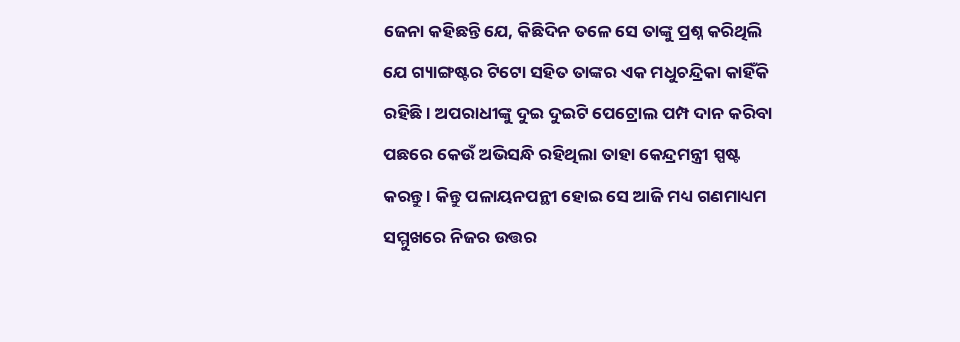ଜେନା କହିଛନ୍ତି ଯେ, କିଛିଦିନ ତଳେ ସେ ତାଙ୍କୁ ପ୍ରଶ୍ନ କରିଥିଲି ଯେ ଗ୍ୟାଙ୍ଗଷ୍ଟର ଟିଟୋ ସହିତ ତାଙ୍କର ଏକ ମଧୁଚନ୍ଦ୍ରିକା କାହିଁକି ରହିଛି । ଅପରାଧୀଙ୍କୁ ଦୁଇ ଦୁଇଟି ପେଟ୍ରୋଲ ପମ୍ପ ଦାନ କରିବା ପଛରେ କେଉଁ ଅଭିସନ୍ଧି ରହିଥିଲା ତାହା କେନ୍ଦ୍ରମନ୍ତ୍ରୀ ସ୍ପଷ୍ଟ କରନ୍ତୁ । କିନ୍ତୁ ପଳାୟନପନ୍ଥୀ ହୋଇ ସେ ଆଜି ମଧ୍ୟ ଗଣମାଧ୍ୟମ ସମ୍ମୁଖରେ ନିଜର ଉତ୍ତର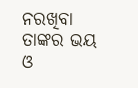ନରଖିବା ତାଙ୍କର ଭୟ ଓ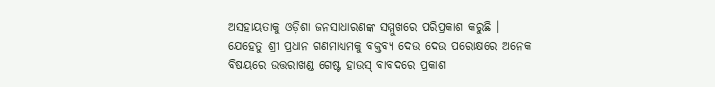ଅସହାୟତାକୁ ଓଡ଼ିଶା ଜନସାଧାରଣଙ୍କ ସମ୍ମୁଖରେ ପରିପ୍ରକାଶ କରୁଛି । ଯେହେତୁ ଶ୍ରୀ ପ୍ରଧାନ ଗଣମାଧ୍ୟମକୁ ବକ୍ତବ୍ୟ ଦେଉ ଦେଉ ପରୋକ୍ଷରେ ଅନେକ ବିଷୟରେ ଉତ୍ତରାଖଣ୍ଡ ଗେଷ୍ଟ ହାଉସ୍ ବାବଦରେ ପ୍ରକାଶ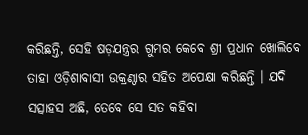କରିଛନ୍ତି, ସେହି ଷଡ଼ଯନ୍ତ୍ରର ଗୁମର କେବେ ଶ୍ରୀ ପ୍ରଧାନ ଖୋଲିବେ ତାହା ଓଡ଼ିଶାବାସୀ ଉକ୍ରଣ୍ଠାର ସହିତ ଅପେକ୍ଷା କରିଛନ୍ତି । ଯଦି ସତ୍ସାହସ ଅଛି, ତେବେ ସେ ସତ କହିବା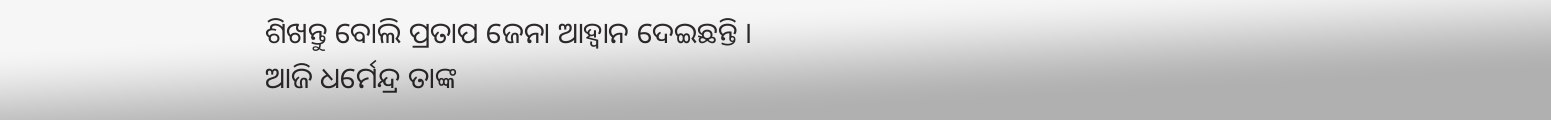ଶିଖନ୍ତୁ ବୋଲି ପ୍ରତାପ ଜେନା ଆହ୍ବାନ ଦେଇଛନ୍ତି ।
ଆଜି ଧର୍ମେନ୍ଦ୍ର ତାଙ୍କ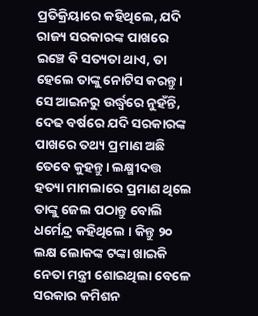ପ୍ରତିକ୍ରିୟାରେ କହିଥିଲେ, ଯଦି ରାଜ୍ୟ ସରକାରଙ୍କ ପାଖରେ ଇଞ୍ଚେ ବି ସତ୍ୟତା ଥାଏ, ତା ହେଲେ ତାଙ୍କୁ ନୋଟିସ କରନ୍ତୁ। ସେ ଆଇନରୁ ଉର୍ଦ୍ଧ୍ବରେ ନୁହଁନ୍ତି, ଦେଢ ବର୍ଷରେ ଯଦି ସରକାରଙ୍କ ପାଖରେ ତଥ୍ୟ ପ୍ରମାଣ ଅଛି ତେବେ କୁହନ୍ତୁ। ଲକ୍ଷ୍ମୀଦତ୍ତ ହତ୍ୟା ମାମଲାରେ ପ୍ରମାଣ ଥିଲେ ତାଙ୍କୁ ଜେଲ ପଠାନ୍ତୁ ବୋଲି ଧର୍ମେନ୍ଦ୍ର କହିଥିଲେ । କିନ୍ତୁ ୨୦ ଲକ୍ଷ ଲୋକଙ୍କ ଟଙ୍କା ଖାଇକି ନେତା ମନ୍ତ୍ରୀ ଶୋଇଥିଲା ବେଳେ ସରକାର କମିଶନ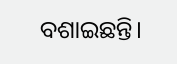ବଶାଇଛନ୍ତି।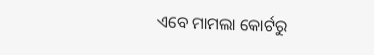ଏବେ ମାମଲା କୋର୍ଟରୁ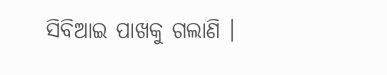ସିବିଆଇ ପାଖକୁ ଗଲାଣି ।